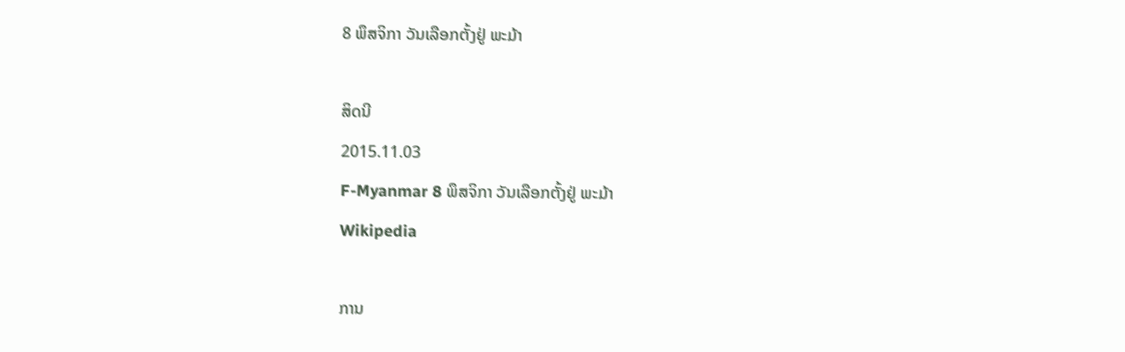8 ພຶສຈິກາ ວັນເລືອກຕັ້ງຢູ່ ພະມ້າ

ສິດນີ
2015.11.03
F-Myanmar 8 ພຶສຈິກາ ວັນເລືອກຕັ້ງຢູ່ ພະມ້າ
Wikipedia

ການ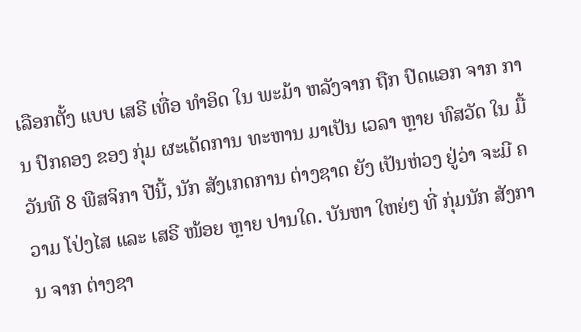ເລືອກຕັ້ງ ແບບ ເສຣີ ເທື່ອ ທຳອິດ ໃນ ພະມ້າ ຫລັງຈາກ ຖືກ ປົດແອກ ຈາກ ການ ປົກຄອງ ຂອງ ກຸ່ມ ຜະເດັດການ ທະຫານ ມາເປັນ ເວລາ ຫຼາຍ ທົສວັດ ໃນ ມື້ ວັນທີ 8 ພືສຈິກາ ປີນີ້, ນັກ ສັງເກດການ ຕ່າງຊາດ ຍັງ ເປັນຫ່ວງ ຢູ່ວ່າ ຈະມີ ຄວາມ ໂປ່ງໄສ ແລະ ເສຣີ ໜ້ອຍ ຫຼາຍ ປານໃດ. ບັນຫາ ໃຫຍ່ໆ ທີ່ ກຸ່ມນັກ ສັງການ ຈາກ ຕ່າງຊາ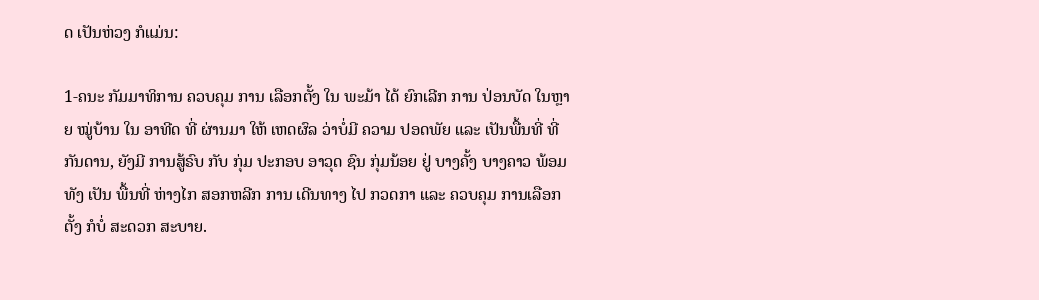ດ ເປັນຫ່ວງ ກໍແມ່ນ:

1-ຄນະ ກັມມາທິການ ຄວບຄຸມ ການ ເລືອກຕັ້ງ ໃນ ພະມ້າ ໄດ້ ຍົກເລີກ ການ ປ່ອນບັດ ໃນຫຼາຍ ໝູ່ບ້ານ ໃນ ອາທີດ ທີ່ ຜ່ານມາ ໃຫ້ ເຫດຜົລ ວ່າບໍ່ມີ ຄວາມ ປອດພັຍ ແລະ ເປັນພື້ນທີ່ ທີ່ ກັນດານ, ຍັງມີ ການສູ້ຣົບ ກັບ ກຸ່ມ ປະກອບ ອາວຸດ ຊົນ ກຸ່ມນ້ອຍ ຢູ່ ບາງຄັ້ງ ບາງຄາວ ພ້ອມທັງ ເປັນ ພື້ນທີ່ ຫ່າງໄກ ສອກຫລີກ ການ ເດີນທາງ ໄປ ກວດກາ ແລະ ຄວບຄຸມ ການເລືອກຕັ້ງ ກໍບໍ່ ສະດວກ ສະບາຍ.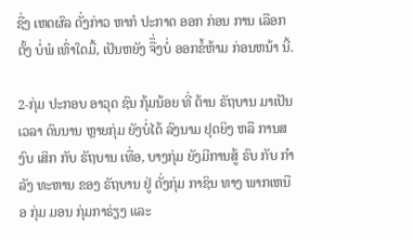ຊື່ງ ເຫດຜົລ ດັ່ງກ່າວ ຫາກໍ ປະກາດ ອອກ ກ່ອນ ການ ເລືອກຕັ້ງ ບໍ່ພໍ ເທົ່າໃດມື້, ເປັນຫຍັງ ຈືຶ່ງບໍ່ ອອກຂໍ້ຫ້າມ ກ່ອນຫນ້າ ນີ້.

2-ກຸ່ມ ປະກອບ ອາວຸດ ຊົນ ກຸ້ມນ້ອຍ ທີ່ ຕ້ານ ຣັຖບານ ມາເປັນ ເວລາ ດົນນານ ຫຼາຍກຸ່ມ ຍັງບໍ່ໄດ້ ລົງນາມ ຢຸດຍິງ ຫລື ການສງົບ ເສິກ ກັບ ຣັຖບານ ເທື່ອ, ບາງກຸ່ມ ຍັງມີການສູ້ ຣົບ ກັບ ກຳລັງ ທະຫານ ຂອງ ຣັຖບານ ຢູ່ ດັ່ງກຸ່ມ ກາຊິນ ທາງ ພາກເຫນືອ ກຸ່ມ ມອນ ກຸ່ມກາຣ່ຽງ ແລະ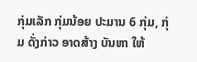ກຸ່ມເລັກ ກຸ່ມນ້ອຍ ປະມານ 6 ກຸ່ມ, ກຸ່ມ ດັ່ງກ່າວ ອາດສ້າງ ບັນຫາ ໃຫ້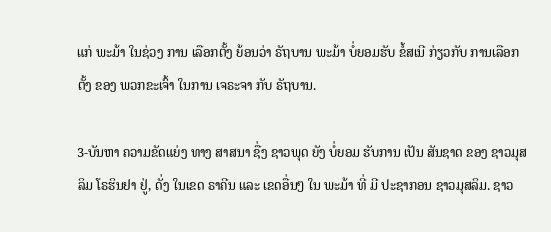ແກ່ ພະມ້າ ໃນຊ່ວງ ການ ເລືອກຕັ້ງ ຍ້ອນວ່າ ຣັຖບານ ພະມ້າ ບໍ່ຍອມຮັບ ຂໍ້ສເນີ ກ່ຽວກັບ ການເລືອກຕັ້ງ ຂອງ ພວກຂະເຈົ້າ ໃນການ ເຈຣະຈາ ກັບ ຣັຖບານ.

3-ບັນຫາ ຄວາມຂັດແຍ່ງ ທາງ ສາສນາ ຊື່ງ ຊາວພຸດ ຍັງ ບໍ່ຍອມ ຮັບການ ເປັນ ສັນຊາດ ຂອງ ຊາວມຸສລິມ ໂຣຮິນຢາ ຢູ່, ດັ່ງ ໃນເຂດ ຣາຄີນ ແລະ ເຂດອື່ນໆ ໃນ ພະມ້າ ທີ່ ມີ ປະຊາກອນ ຊາວມຸສລິມ. ຊາວ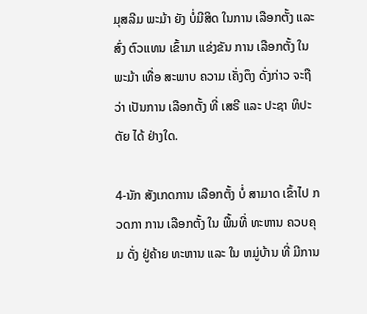ມຸສລີມ ພະມ້າ ຍັງ ບໍ່ມີສິດ ໃນການ ເລືອກຕັ້ງ ແລະ ສົ່ງ ຕົວແທນ ເຂົ້າມາ ແຂ່ງຂັນ ການ ເລືອກຕັ້ງ ໃນ ພະມ້າ ເທື່ອ ສະພາບ ຄວາມ ເຄັ່ງຕຶງ ດັ່ງກ່າວ ຈະຖືວ່າ ເປັນການ ເລືອກຕັ້ງ ທີ່ ເສຣີ ແລະ ປະຊາ ທິປະຕັຍ ໄດ້ ຢ່າງໃດ.

4-ນັກ ສັງເກດການ ເລືອກຕັ້ງ ບໍ່ ສາມາດ ເຂົ້າໄປ ກວດກາ ການ ເລືອກຕັ້ງ ໃນ ພື້ນທີ່ ທະຫານ ຄວບຄຸມ ດັ່ງ ຢູ່ຄ້າຍ ທະຫານ ແລະ ໃນ ຫມູ່ບ້ານ ທີ່ ມີການ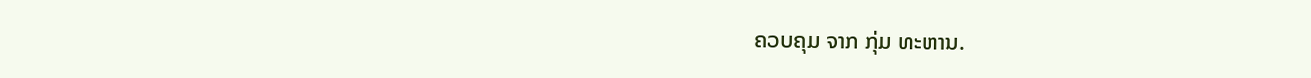ຄວບຄຸມ ຈາກ ກຸ່ມ ທະຫານ.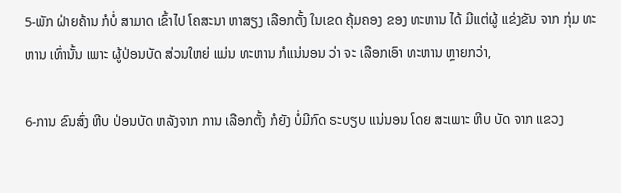5-ພັກ ຝ່າຍຄ້ານ ກໍບໍ່ ສາມາດ ເຂົ້າໄປ ໂຄສະນາ ຫາສຽງ ເລືອກຕັ້ງ ໃນເຂດ ຄຸ້ມຄອງ ຂອງ ທະຫານ ໄດ້ ມີແຕ່ຜູ້ ແຂ່ງຂັນ ຈາກ ກຸ່ມ ທະຫານ ເທົ່ານັ້ນ ເພາະ ຜູ້ປ່ອນບັດ ສ່ວນໃຫຍ່ ແມ່ນ ທະຫານ ກໍແນ່ນອນ ວ່າ ຈະ ເລືອກເອົາ ທະຫານ ຫຼາຍກວ່າ,

6-ການ ຂົນສົ່ງ ຫີບ ປ່ອນບັດ ຫລັງຈາກ ການ ເລືອກຕັ້ງ ກໍຍັງ ບໍ່ມີກົດ ຣະບຽບ ແນ່ນອນ ໂດຍ ສະເພາະ ຫີບ ບັດ ຈາກ ແຂວງ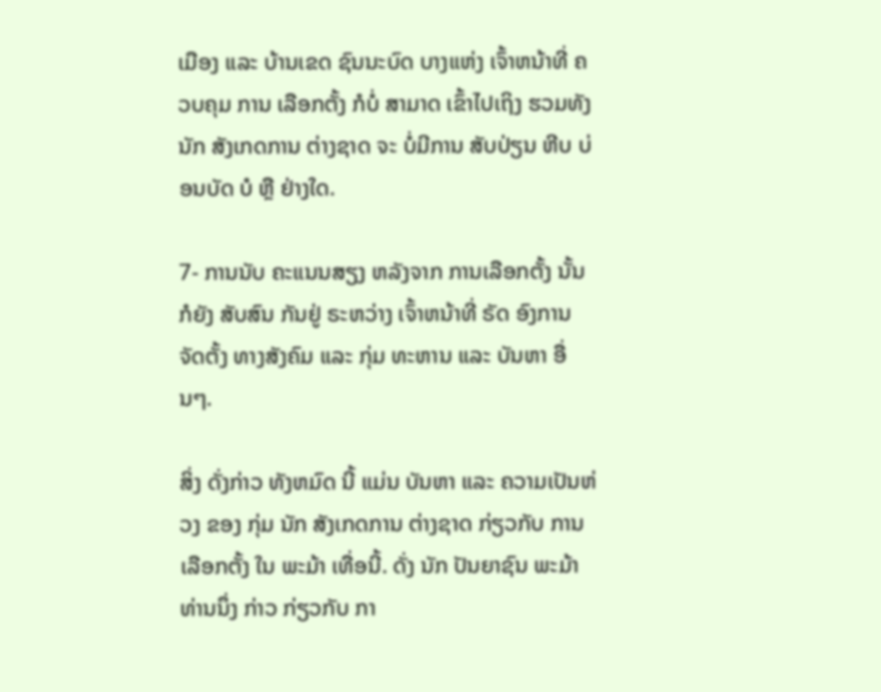ເມືອງ ແລະ ບ້ານເຂດ ຊົນນະບົດ ບາງແຫ່ງ ເຈົ້າຫນ້າທີ່ ຄວບຄຸມ ການ ເລືອກຕັ້ງ ກໍບໍ່ ສາມາດ ເຂົ້າໄປເຖິງ ຮວມທັງ ນັກ ສັງເກດການ ຕ່າງຊາດ ຈະ ບໍ່ມີການ ສັບປ່ຽນ ຫີບ ບ່ອນບັດ ບໍ ຫຼື ຢ່າງໃດ.

7- ການນັບ ຄະແນນສຽງ ຫລັງຈາກ ການເລືອກຕັ້ງ ນັ້ນ ກໍຍັງ ສັບສົນ ກັນຢູ່ ຣະຫວ່າງ ເຈົ້າຫນ້າທີ່ ຣັດ ອົງການ ຈັດຕັ້ງ ທາງສັງຄົມ ແລະ ກຸ່ມ ທະຫານ ແລະ ບັນຫາ ອື່ນໆ.

ສິ່ງ ດັ່ງກ່າວ ທັງຫມົດ ນີ້ ແມ່ນ ບັນຫາ ແລະ ຄວາມເປັນຫ່ວງ ຂອງ ກຸ່ມ ນັກ ສັງເກດການ ຕ່າງຊາດ ກ່ຽວກັບ ການເລືອກຕັ້ງ ໃນ ພະມ້າ ເທື່ອນີ້. ດັ່ງ ນັກ ປັນຍາຊົນ ພະມ້າ ທ່ານນຶ່ງ ກ່າວ ກ່ຽວກັບ ກາ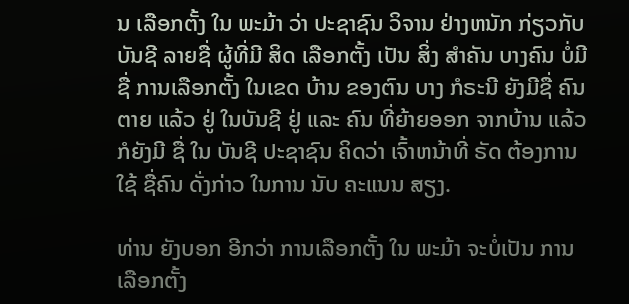ນ ເລືອກຕັ້ງ ໃນ ພະມ້າ ວ່າ ປະຊາຊົນ ວິຈານ ຢ່າງຫນັກ ກ່ຽວກັບ ບັນຊີ ລາຍຊື່ ຜູ້ທີ່ມີ ສິດ ເລືອກຕັ້ງ ເປັນ ສິ່ງ ສຳຄັນ ບາງຄົນ ບໍ່ມີຊື່ ການເລືອກຕັ້ງ ໃນເຂດ ບ້ານ ຂອງຕົນ ບາງ ກໍຣະນີ ຍັງມີຊື່ ຄົນຕາຍ ແລ້ວ ຢູ່ ໃນບັນຊີ ຢູ່ ແລະ ຄົນ ທີ່ຍ້າຍອອກ ຈາກບ້ານ ແລ້ວ ກໍຍັງມີ ຊື່ ໃນ ບັນຊີ ປະຊາຊົນ ຄິດວ່າ ເຈົ້າຫນ້າທີ່ ຣັດ ຕ້ອງການ ໃຊ້ ຊື່ຄົນ ດັ່ງກ່າວ ໃນການ ນັບ ຄະແນນ ສຽງ.

ທ່ານ ຍັງບອກ ອີກວ່າ ການເລືອກຕັ້ງ ໃນ ພະມ້າ ຈະບໍ່ເປັນ ການເລືອກຕັ້ງ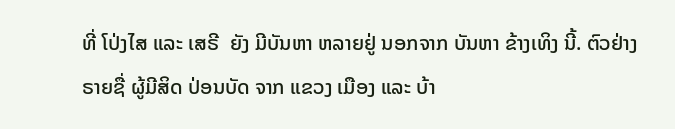ທີ່ ໂປ່ງໄສ ແລະ ເສຣີ  ຍັງ ມີບັນຫາ ຫລາຍຢູ່ ນອກຈາກ ບັນຫາ ຂ້າງເທິງ ນີ້. ຕົວຢ່າງ ຣາຍຊື່ ຜູ້ມີສິດ ປ່ອນບັດ ຈາກ ແຂວງ ເມືອງ ແລະ ບ້າ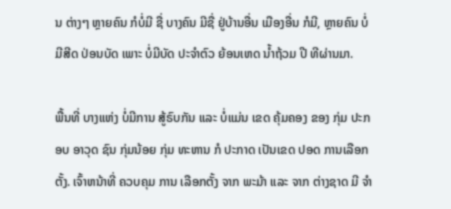ນ ຕ່າງໆ ຫຼາຍຄົນ ກໍບໍ່ມີ ຊື່ ບາງຄົນ ມີຊື່ ຢູ່ບ້ານອື່ນ ເມືອງອື່ນ ກໍມີ, ຫຼາຍຄົນ ບໍ່ມີສີດ ປ່ອນບັດ ເພາະ ບໍ່ມີບັດ ປະຈຳຕົວ ຍ້ອນເຫດ ນ້ຳຖ້ວມ ປີ ທີຜ່ານມາ.

ພື້ນທີ່ ບາງແຫ່ງ ບໍ່ມີການ ສູ້ຣົບກັນ ແລະ ບໍ່ແມ່ນ ເຂດ ຄຸ້ມຄອງ ຂອງ ກຸ່ມ ປະກອບ ອາວຸດ ຊົນ ກຸ່ມນ້ອຍ ກຸ່ມ ທະຫານ ກໍ ປະກາດ ເປັນເຂດ ປອດ ການເລືອກຕັ້ງ. ເຈົ້າຫນ້າທີ່ ຄວບຄຸມ ການ ເລືອກຕັ້ງ ຈາກ ພະມ້າ ແລະ ຈາກ ຕ່າງຊາດ ມີ ຈຳ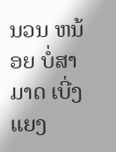ນວນ ຫນ້ອຍ ບໍ່ສາມາດ ເບີ່ງແຍງ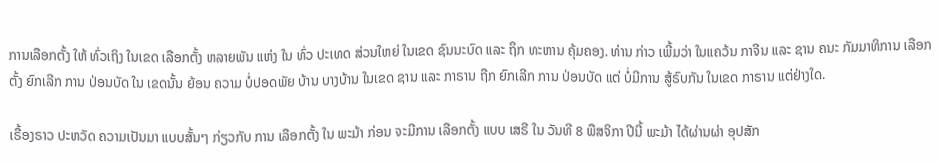ການເລືອກຕັ້ງ ໃຫ້ ທົ່ວເຖິງ ໃນເຂດ ເລືອກຕັ້ງ ຫລາຍພັນ ແຫ່ງ ໃນ ທົ່ວ ປະເທດ ສ່ວນໃຫຍ່ ໃນເຂດ ຊົນນະບົດ ແລະ ຖຶກ ທະຫານ ຄຸ້ມຄອງ. ທ່ານ ກ່າວ ເພີ້ມວ່າ ໃນແຄວ້ນ ກາຈີນ ແລະ ຊານ ຄນະ ກັມມາທິການ ເລືອກຕັ້ງ ຍົກເລີກ ການ ປ່ອນບັດ ໃນ ເຂດນັ້ນ ຍ້ອນ ຄວາມ ບໍ່ປອດພັຍ ບ້ານ ບາງບ້ານ ໃນເຂດ ຊານ ແລະ ກາຣານ ຖືກ ຍົກເລີກ ການ ປ່ອນບັດ ແຕ່ ບໍ່ມີການ ສູ້ຣົບກັນ ໃນເຂດ ກາຣານ ແຕ່ຢ່າງໃດ.

ເຣື້ອງຣາວ ປະຫວັດ ຄວາມເປັນມາ ແບບສັ້ນໆ ກ່ຽວກັບ ການ ເລືອກຕັ້ງ ໃນ ພະມ້າ ກ່ອນ ຈະມີການ ເລືອກຕັ້ງ ແບບ ເສຣີ ໃນ ວັນທີ 8 ພືສຈິກາ ປີນີ້ ພະມ້າ ໄດ້ຜ່ານຜ່າ ອຸປສັກ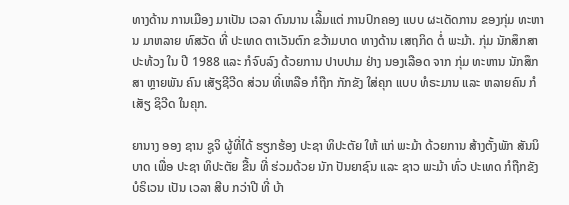ທາງດ້ານ ການເມືອງ ມາເປັນ ເວລາ ດົນນານ ເລີ້ມແຕ່ ການປົກຄອງ ແບບ ຜະເດັດການ ຂອງກຸ່ມ ທະຫານ ມາຫລາຍ ທົສວັດ ທີ່ ປະເທດ ຕາເວັນຕົກ ຂວ້າມບາດ ທາງດ້ານ ເສຖກິດ ຕໍ່ ພະມ້າ. ກຸ່ມ ນັກສຶກສາ ປະທ້ວງ ໃນ ປີ 1988 ແລະ ກໍຈົບລົງ ດ້ວຍການ ປາບປາມ ຢ່າງ ນອງເລືອດ ຈາກ ກຸ່ມ ທະຫານ ນັກສຶກສາ ຫຼາຍພັນ ຄົນ ເສັຽຊີວີດ ສ່ວນ ທີ່ເຫລືອ ກໍຖືກ ກັກຂັງ ໃສ່ຄຸກ ແບບ ທໍຣະມານ ແລະ ຫລາຍຄົນ ກໍເສັຽ ຊິວີດ ໃນຄຸກ.

ຍານາງ ອອງ ຊານ ຊູຈິ ຜູ້ທີ່ໄດ້ ຮຽກຮ້ອງ ປະຊາ ທິປະຕັຍ ໃຫ້ ແກ່ ພະມ້າ ດ້ວຍການ ສ້າງຕັ້ງພັກ ສັນນິບາດ ເພື່ອ ປະຊາ ທິປະຕັຍ ຂື້ນ ທີ່ ຮ່ວມດ້ວຍ ນັກ ປັນຍາຊົນ ແລະ ຊາວ ພະມ້າ ທົ່ວ ປະເທດ ກໍຖືກຂັງ ບໍຣິເວນ ເປັນ ເວລາ ສີບ ກວ່າປີ ທີ່ ບ້າ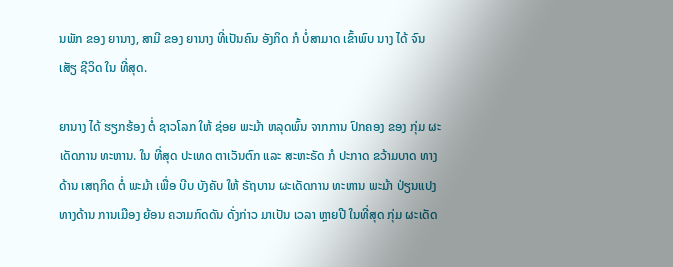ນພັກ ຂອງ ຍານາງ, ສາມີ ຂອງ ຍານາງ ທີ່ເປັນຄົນ ອັງກິດ ກໍ ບໍ່ສາມາດ ເຂົ້າພົບ ນາງ ໄດ້ ຈົນເສັຽ ຊີວິດ ໃນ ທີ່ສຸດ.

ຍານາງ ໄດ້ ຮຽກຮ້ອງ ຕໍ່ ຊາວໂລກ ໃຫ້ ຊ່ອຍ ພະມ້າ ຫລຸດພົ້ນ ຈາກການ ປົກຄອງ ຂອງ ກຸ່ມ ຜະເດັດການ ທະຫານ. ໃນ ທີ່ສຸດ ປະເທດ ຕາເວັນຕົກ ແລະ ສະຫະຣັດ ກໍ ປະກາດ ຂວ້າມບາດ ທາງດ້ານ ເສຖກິດ ຕໍ່ ພະມ້າ ເພື່ອ ບີບ ບັງຄັບ ໃຫ້ ຣັຖບານ ຜະເດັດການ ທະຫານ ພະມ້າ ປ່ຽນແປງ ທາງດ້ານ ການເມືອງ ຍ້ອນ ຄວາມກົດດັນ ດັ່ງກ່າວ ມາເປັນ ເວລາ ຫຼາຍປີ ໃນທີ່ສຸດ ກຸ່ມ ຜະເດັດ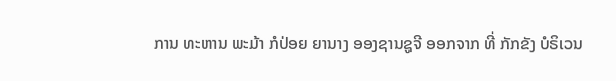ການ ທະຫານ ພະມ້າ ກໍປ່ອຍ ຍານາງ ອອງຊານຊູຈີ ອອກຈາກ ທີ່ ກັກຂັງ ບໍຣິເວນ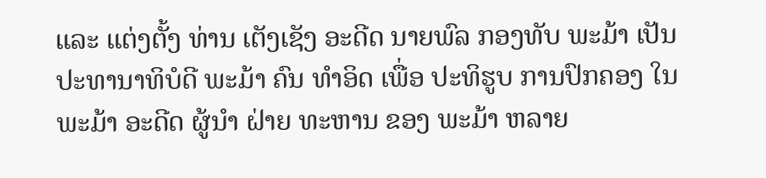ແລະ ແຕ່ງຕັ້ງ ທ່ານ ເຕັງເຊັງ ອະດີດ ນາຍພົລ ກອງທັບ ພະມ້າ ເປັນ ປະທານາທິບໍດີ ພະມ້າ ຄົນ ທຳອິດ ເພື່ອ ປະທິຮູບ ການປົກຄອງ ໃນ ພະມ້າ ອະດີດ ຜູ້ນຳ ຝ່າຍ ທະຫານ ຂອງ ພະມ້າ ຫລາຍ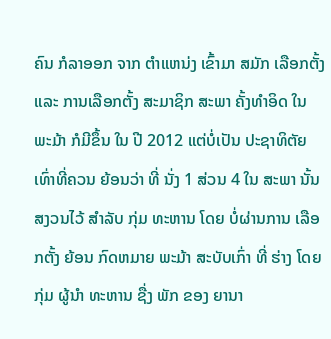ຄົນ ກໍລາອອກ ຈາກ ຕຳແຫນ່ງ ເຂົ້າມາ ສມັກ ເລືອກຕັ້ງ ແລະ ການເລືອກຕັ້ງ ສະມາຊິກ ສະພາ ຄັ້ງທຳອິດ ໃນ ພະມ້າ ກໍມີຂຶ້ນ ໃນ ປີ 2012 ແຕ່ບໍ່ເປັນ ປະຊາທິຕັຍ ເທົ່າທີ່ຄວນ ຍ້ອນວ່າ ທີ່ ນັ່ງ 1 ສ່ວນ 4 ໃນ ສະພາ ນັ້ນ ສງວນໄວ້ ສຳລັບ ກຸ່ມ ທະຫານ ໂດຍ ບໍ່ຜ່ານການ ເລືອກຕັ້ງ ຍ້ອນ ກົດຫມາຍ ພະມ້າ ສະບັບເກົ່າ ທີ່ ຮ່າງ ໂດຍກຸ່ມ ຜູ້ນຳ ທະຫານ ຊື່ງ ພັກ ຂອງ ຍານາ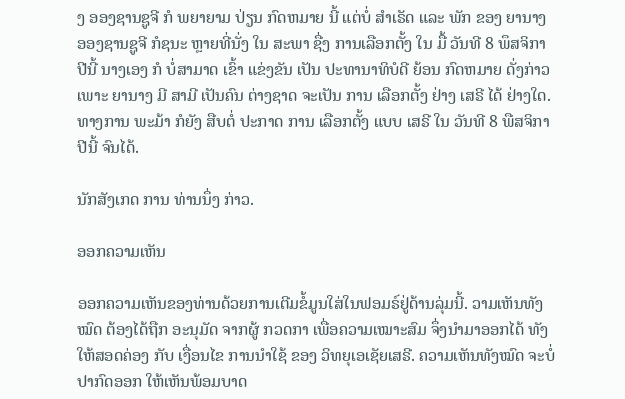ງ ອອງຊານຊູຈີ ກໍ ພຍາຍາມ ປ່ຽນ ກົດຫມາຍ ນີ້ ແຕ່ບໍ່ ສຳເຣັດ ແລະ ພັກ ຂອງ ຍານາງ ອອງຊານຊູຈີ ກໍຊນະ ຫຼາຍທີ່ນັ່ງ ໃນ ສະພາ ຊື່ງ ການເລືອກຕັ້ງ ໃນ ມື້ ວັນທີ 8 ພຶສຈິກາ ປີນີ້ ນາງເອງ ກໍ ບໍ່ສາມາດ ເຂົ້າ ແຂ່ງຂັນ ເປັນ ປະທານາທິບໍດີ ຍ້ອນ ກົດຫມາຍ ດັ່ງກ່າວ ເພາະ ຍານາງ ມີ ສາມີ ເປັນຄົນ ຕ່າງຊາດ ຈະເປັນ ການ ເລືອກຕັ້ງ ຢ່າງ ເສຣີ ໄດ້ ຢ່າງໃດ. ທາງການ ພະມ້າ ກໍຍັງ ສືບຕໍ່ ປະກາດ ການ ເລືອກຕັ້ງ ແບບ ເສຣີ ໃນ ວັນທີ 8 ພືສຈິກາ ປີນີ້ ຈົນໄດ້.

ນັກສັງເກດ ການ ທ່ານນຶ່ງ ກ່າວ.

ອອກຄວາມເຫັນ

ອອກຄວາມເຫັນຂອງທ່ານດ້ວຍການເຕີມຂໍ້ມູນໃສ່ໃນຟອມຣ໌ຢູ່ດ້ານລຸ່ມນີ້. ວາມເຫັນທັງໝົດ ຕ້ອງໄດ້ຖືກ ອະນຸມັດ ຈາກຜູ້ ກວດກາ ເພື່ອຄວາມເໝາະສົມ ຈຶ່ງນໍາມາອອກໄດ້ ທັງໃຫ້ສອດຄ່ອງ ກັບ ເງື່ອນໄຂ ການນຳໃຊ້ ຂອງ ວິທຍຸເອເຊັຍເສຣີ. ຄວາມເຫັນທັງໝົດ ຈະບໍ່ປາກົດອອກ ໃຫ້ເຫັນພ້ອມບາດ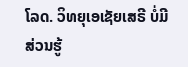ໂລດ. ວິທຍຸເອເຊັຍເສຣີ ບໍ່ມີສ່ວນຮູ້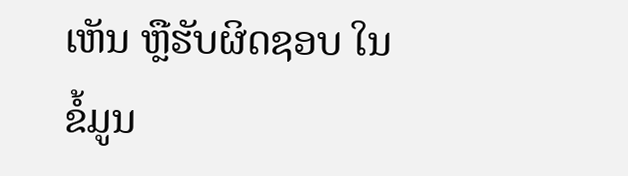ເຫັນ ຫຼືຮັບຜິດຊອບ ໃນຂໍ້ມູນ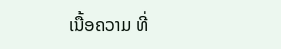ເນື້ອຄວາມ ທີ່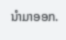ນໍາມາອອກ.